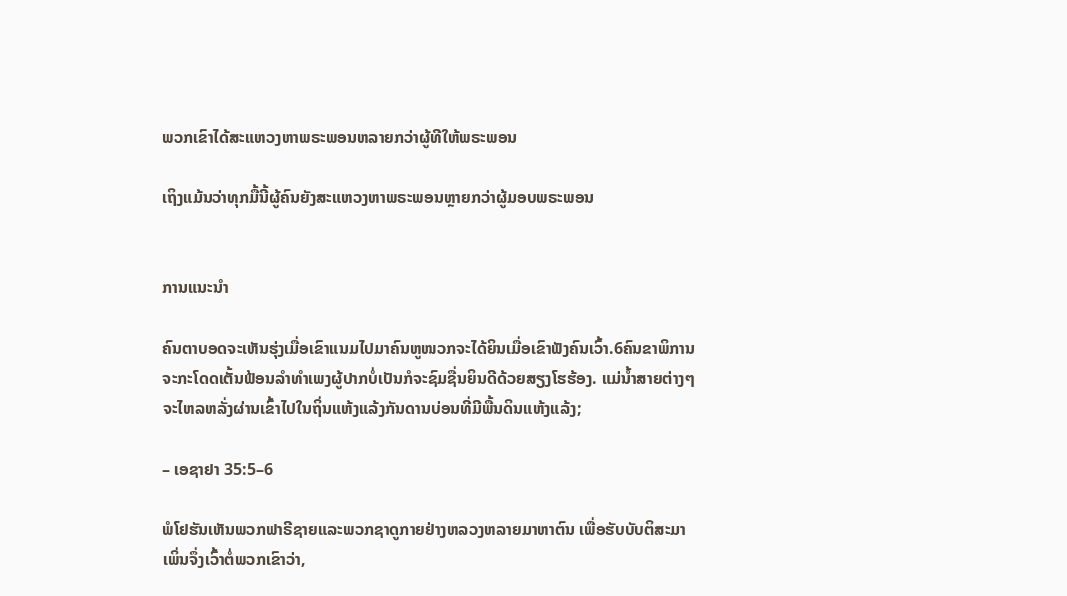ພວກເຂົາໄດ້ສະແຫວງຫາພຣະພອນຫລາຍກວ່າຜູ້ທີໃຫ້ພຣະພອນ

ເຖິງແມ້ນວ່າທຸກມື້ນີ້ຜູ້ຄົນຍັງສະແຫວງຫາພຣະພອນຫຼາຍກວ່າຜູ້ມອບພຣະພອນ


ການແນະນໍາ

ຄົນຕາບອດຈະເຫັນຮຸ່ງເມື່ອເຂົາແນມໄປມາຄົນຫູໜວກຈະໄດ້ຍິນເມື່ອເຂົາຟັງຄົນເວົ້າ.6ຄົນຂາພິການຈະກະໂດດເຕັ້ນຟ້ອນລຳທຳເພງຜູ້ປາກບໍ່ເປັນກໍຈະຊົມຊື່ນຍິນດີດ້ວຍສຽງໂຮຮ້ອງ. ແມ່ນໍ້າສາຍຕ່າງໆຈະໄຫລຫລັ່ງຜ່ານເຂົ້າໄປໃນຖິ່ນແຫ້ງແລ້ງກັນດານບ່ອນທີ່ມີພື້ນດິນແຫ້ງແລ້ງ;

– ເອຊາຢາ 35:5–6

ພໍໂຢຮັນເຫັນພວກຟາຣີຊາຍແລະພວກຊາດູກາຍຢ່າງຫລວງຫລາຍມາຫາຕົນ ເພື່ອຮັບບັບຕິສະມາ ເພິ່ນຈຶ່ງເວົ້າຕໍ່ພວກເຂົາວ່າ,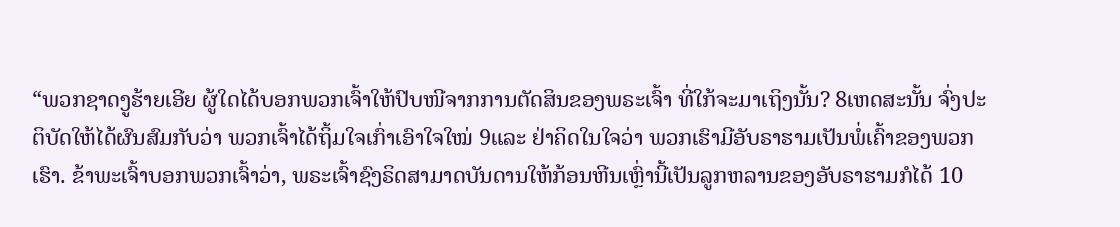“ພວກຊາດງູຮ້າຍເອີຍ ຜູ້ໃດໄດ້ບອກພວກເຈົ້າໃຫ້ປົບໜີຈາກການຕັດສິນຂອງພຣະເຈົ້າ ທີ່ໃກ້ຈະມາເຖິງນັ້ນ? 8ເຫດສະນັ້ນ ຈົ່ງປະຕິບັດໃຫ້ໄດ້ຜົນສົມກັບວ່າ ພວກເຈົ້າໄດ້ຖິ້ມໃຈເກົ່າເອົາໃຈໃໝ່ 9ແລະ ຢ່າຄິດໃນໃຈວ່າ ພວກເຮົາມີອັບຣາຮາມເປັນພໍ່ເຄົ້າຂອງພວກເຮົາ. ຂ້າພະເຈົ້າບອກພວກເຈົ້າວ່າ, ພຣະເຈົ້າຊົງຣິດສາມາດບັນດານໃຫ້ກ້ອນຫີນເຫຼົ່ານີ້ເປັນລູກຫລານຂອງອັບຣາຮາມກໍໄດ້ 10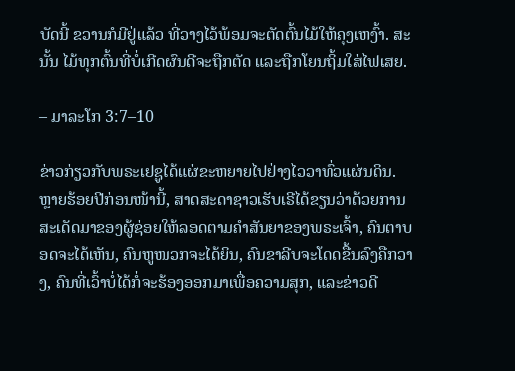ບັດນີ້ ຂວານກໍມີຢູ່ແລ້ວ ທີ່ວາງໄວ້ພ້ອມຈະຕັດຕົ້ນໄມ້ໃຫ້ຄຸງເຫງົ້າ. ສະນັ້ນ ໄມ້ທຸກຕົ້ນທີ່ບໍ່ເກີດຜົນດີຈະຖືກຕັດ ແລະຖືກໂຍນຖິ້ມໃສ່ໄຟເສຍ.

– ມາລະໂກ 3:7–10

ຂ່າວກ່ຽວກັບພຣະເຢຊູໄດ້ແຜ່ຂະຫຍາຍໄປຢ່າງໄວວາທົ່ວແຜ່ນດິນ. ຫຼາຍຮ້ອຍປີກ່ອນໜ້ານີ້, ສາດສະດາຊາວເຮັບເຣີໄດ້ຂຽນວ່າດ້ວຍການສະເດັດມາຂອງຜູ້ຊ່ອຍໃຫ້ລອດຕາມຄຳສັນຍາຂອງພຣະເຈົ້າ, ຄົນຕາບອດຈະໄດ້ເຫັນ, ຄົນຫູໜວກຈະໄດ້ຍິນ, ຄົນຂາລີບຈະໂດດຂື້ນລົງຄືກວາງ, ຄົນທີ່ເວົ້າບໍ່ໄດ້ກໍ່ຈະຮ້ອງອອກມາເພື່ອຄວາມສຸກ, ແລະຂ່າວດີ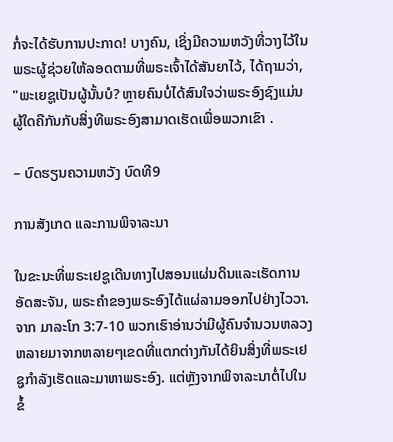ກໍ່ຈະໄດ້ຮັບການປະກາດ! ບາງຄົນ, ເຊິ່ງມີຄວາມຫວັງທີ່ວາງໄວ້ໃນພຣະຜູ້ຊ່ວຍໃຫ້ລອດຕາມທີ່ພຣະເຈົ້າໄດ້ສັນຍາໄວ້, ໄດ້ຖາມວ່າ, "ພະເຍຊູເປັນຜູ້ນັ້ນບໍ? ຫຼາຍຄົນບໍ່ໄດ້ສົນໃຈວ່າພຣະອົງຊົງແມ່ນຜູ້ໃດຄືກັນກັບສິ່ງທີພຣະອົງສາມາດເຮັດເພື່ອພວກເຂົາ .

– ບົດຮຽນຄວາມຫວັງ ບົດທີ9

ການສັງເກດ ແລະການພິຈາລະນາ

ໃນຂະນະທີ່ພຣະເຢຊູເດີນທາງໄປສອນແຜ່ນດິນແລະເຮັດການອັດສະຈັນ, ພຣະຄຳຂອງພຣະອົງໄດ້ແຜ່ລາມອອກໄປຢ່າງໄວວາ. ຈາກ ມາລະໂກ 3:7-10 ພວກເຮົາອ່ານວ່າມີຜູ້ຄົນຈຳນວນຫລວງຫລາຍມາຈາກຫລາຍໆເຂດທີ່ແຕກຕ່າງກັນໄດ້ຍິນສິ່ງທີ່ພຣະເຢຊູກຳລັງເຮັດແລະມາຫາພຣະອົງ. ແຕ່ຫຼັງຈາກພິຈາລະນາຕໍ່ໄປໃນຂໍ້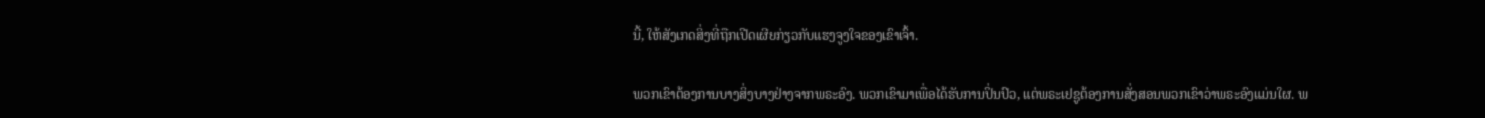ນີ້, ໃຫ້ສັງເກດສິ່ງທີ່ຖືກເປີດເຜີຍກ່ຽວກັບແຮງຈູງໃຈຂອງເຂົາເຈົ້າ.

ພວກເຂົາຕ້ອງການບາງສິ່ງບາງຢ່າງຈາກພຣະອົງ. ພວກເຂົາມາເພື່ອໄດ້ຮັບການປິ່ນປົວ, ແຕ່ພຣະເຢຊູຕ້ອງການສັ່ງສອນພວກເຂົາວ່າພຣະອົງແມ່ນໃຜ. ພ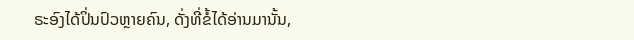ຣະອົງໄດ້ປິ່ນປົວຫຼາຍຄົນ, ດັ່ງທີ່ຂໍ້ໄດ້ອ່ານມານັ້ນ,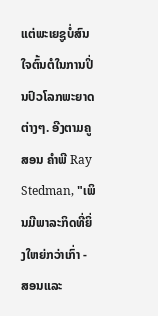ແຕ່ພະເຍຊູບໍ່ສົນໃຈຕົ້ນຕໍໃນການປິ່ນປົວໂລກພະຍາດຕ່າງໆ. ອີງຕາມຄູສອນ ຄຳພີ Ray Stedman, "ເພິນມີພາລະກິດທີ່ຍິ່ງໃຫຍ່ກວ່າເກົ່າ - ສອນແລະ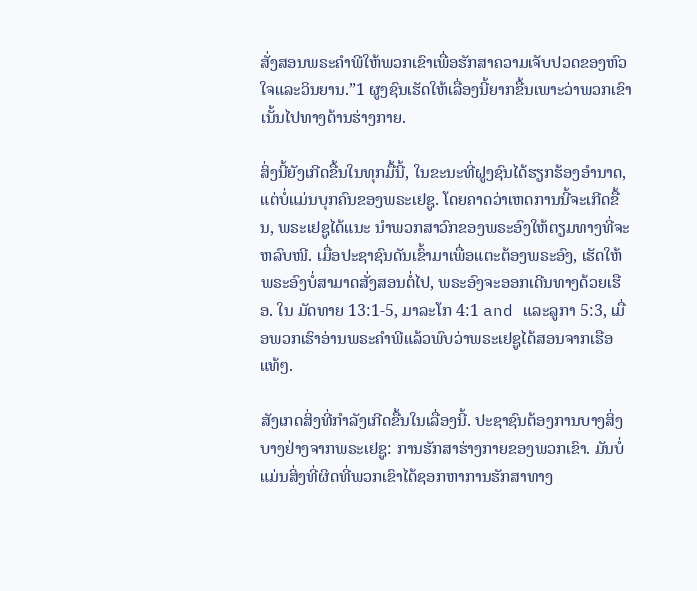ສັ່ງສອນພຣະຄຳພີໃຫ້ພວກເຂົາເພື່ອຮັກສາຄວາມເຈັບປວດຂອງຫົວໃຈແລະວິນຍານ.”1 ຜູງຊົນເຮັດໃຫ້ເລື່ອງນີ້ຍາກຂື້ນເພາະວ່າພວກເຂົາເນັ້ນໄປທາງດ້ານຮ່າງກາຍ.

ສິ່ງນີ້ຍັງເກີດຂື້ນໃນທຸກມື້ນີ້, ໃນຂະນະທີ່ຝູງຊົນໄດ້ຮຽກຮ້ອງອຳນາດ, ແຕ່ບໍ່ແມ່ນບຸກຄົນຂອງພຣະເຢຊູ. ໂດຍຄາດວ່າເຫດການນີ້ຈະເກີດຂື້ນ, ພຣະເຢຊູໄດ້ແນະ ນຳພວກສາວົກຂອງພຣະອົງໃຫ້ຕຽມທາງທີ່ຈະຫລົບໜີ. ເມື່ອປະຊາຊົນດັນເຂົ້າມາເພື່ອແຕະຕ້ອງພຣະອົງ, ເຮັດໃຫ້ພຣະອົງບໍ່ສາມາດສັ່ງສອນຕໍ່ໄປ, ພຣະອົງຈະອອກເດີນທາງດ້ວຍເຮືອ. ໃນ ມັດທາຍ 13:1-5, ມາລະໂກ 4:1 and ແລະລູກາ 5:3, ເມື່ອພວກເຮົາອ່ານພຣະຄຳພີແລ້ວພົບວ່າພຣະເຢຊູໄດ້ສອນຈາກເຮືອແທ້ໆ.

ສັງເກດສິ່ງທີ່ກຳລັງເກີດຂື້ນໃນເລື່ອງນີ້. ປະຊາຊົນຕ້ອງການບາງສິ່ງບາງຢ່າງຈາກພຣະເຢຊູ: ການຮັກສາຮ່າງກາຍຂອງພວກເຂົາ. ມັນບໍ່ແມ່ນສິ່ງທີ່ຜິດທີ່ພວກເຂົາໄດ້ຊອກຫາການຮັກສາທາງ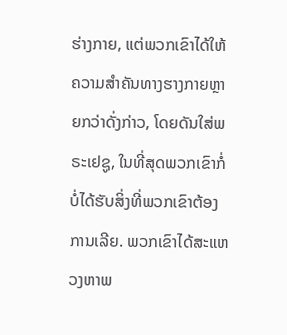ຮ່າງກາຍ, ແຕ່ພວກເຂົາໄດ້ໃຫ້ຄວາມສຳຄັນທາງຮາງກາຍຫຼາຍກວ່າດັ່ງກ່າວ, ໂດຍດັນໃສ່ພຣະເຢຊູ, ໃນທີ່ສຸດພວກເຂົາກໍ່ບໍ່ໄດ້ຮັບສິ່ງທີ່ພວກເຂົາຕ້ອງການເລີຍ. ພວກເຂົາໄດ້ສະແຫວງຫາພ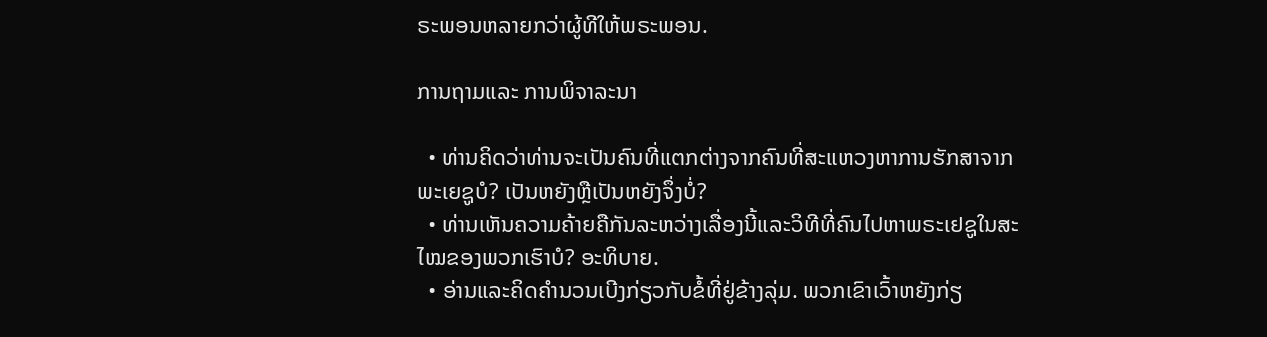ຣະພອນຫລາຍກວ່າຜູ້ທີໃຫ້ພຣະພອນ.

ການຖາມແລະ ການພິຈາລະນາ

  • ທ່ານຄິດວ່າທ່ານຈະເປັນຄົນທີ່ແຕກຕ່າງຈາກຄົນທີ່ສະແຫວງຫາການຮັກສາຈາກພະເຍຊູບໍ? ເປັນຫຍັງຫຼືເປັນຫຍັງຈຶ່ງບໍ່?
  • ທ່ານເຫັນຄວາມຄ້າຍຄືກັນລະຫວ່າງເລື່ອງນີ້ແລະວິທີທີ່ຄົນໄປຫາພຣະເຢຊູໃນສະໄໝຂອງພວກເຮົາບໍ? ອະທິບາຍ.
  • ອ່ານແລະຄິດຄຳນວນເບີງກ່ຽວກັບຂໍ້ທີ່ຢູ່ຂ້າງລຸ່ມ. ພວກເຂົາເວົ້າຫຍັງກ່ຽ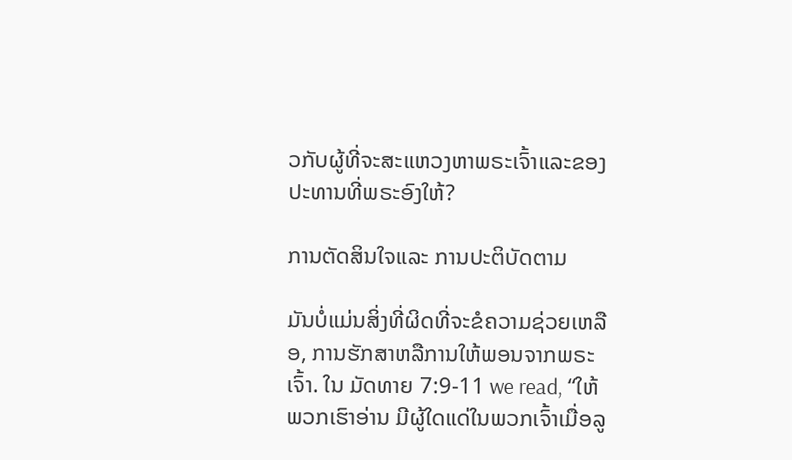ວກັບຜູ້ທີ່ຈະສະແຫວງຫາພຣະເຈົ້າແລະຂອງປະທານທີ່ພຣະອົງໃຫ້?

ການຕັດສິນໃຈແລະ ການປະຕິບັດຕາມ

ມັນບໍ່ແມ່ນສິ່ງທີ່ຜິດທີ່ຈະຂໍຄວາມຊ່ວຍເຫລືອ, ການຮັກສາຫລືການໃຫ້ພອນຈາກພຣະເຈົ້າ. ໃນ ມັດທາຍ 7:9-11 we read, “ໃຫ້ພວກເຮົາອ່ານ ມີຜູ້ໃດແດ່ໃນພວກເຈົ້າເມື່ອລູ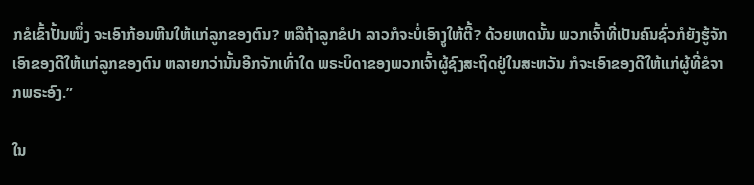ກຂໍເຂົ້າປັ້ນໜຶ່ງ ຈະເອົາກ້ອນຫີນໃຫ້ແກ່ລູກຂອງຕົນ? ຫລືຖ້າລູກຂໍປາ ລາວກໍຈະບໍ່ເອົາງູໃຫ້ຕີ້? ດ້ວຍເຫດນັ້ນ ພວກເຈົ້າທີ່ເປັນຄົນຊົ່ວກໍຍັງຮູ້ຈັກເອົາຂອງດີໃຫ້ແກ່ລູກຂອງຕົນ ຫລາຍກວ່ານັ້ນອີກຈັກເທົ່າໃດ ພຣະບິດາຂອງພວກເຈົ້າຜູ້ຊົງສະຖິດຢູ່ໃນສະຫວັນ ກໍຈະເອົາຂອງດີໃຫ້ແກ່ຜູ້ທີ່ຂໍຈາກພຣະອົງ.”

ໃນ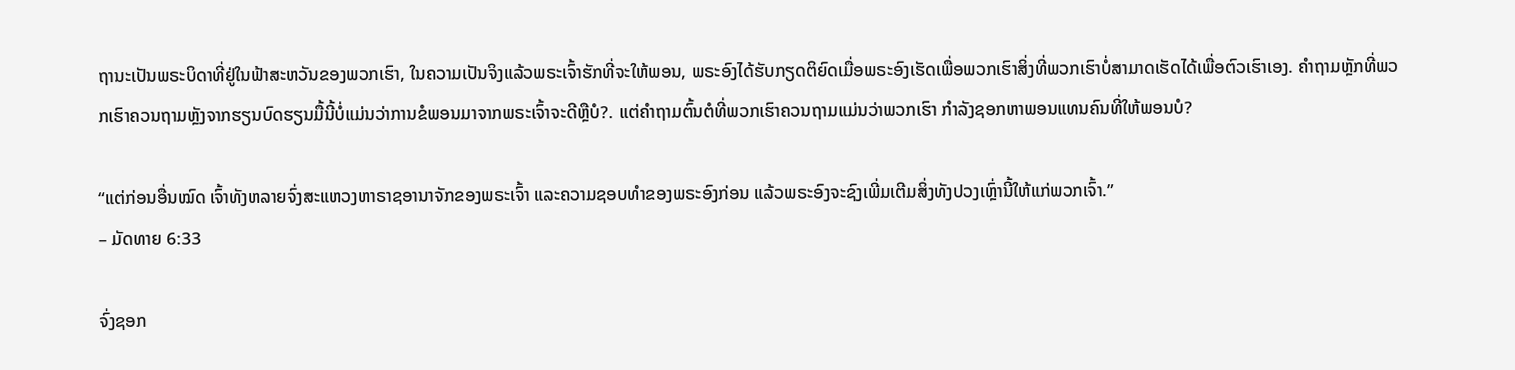ຖານະເປັນພຣະບິດາທີ່ຢູ່ໃນຟ້າສະຫວັນຂອງພວກເຮົາ, ໃນຄວາມເປັນຈິງແລ້ວພຣະເຈົ້າຮັກທີ່ຈະໃຫ້ພອນ, ພຣະອົງໄດ້ຮັບກຽດຕິຍົດເມື່ອພຣະອົງເຮັດເພື່ອພວກເຮົາສິ່ງທີ່ພວກເຮົາບໍ່ສາມາດເຮັດໄດ້ເພື່ອຕົວເຮົາເອງ. ຄຳຖາມຫຼັກທີ່ພວກເຮົາຄວນຖາມຫຼັງຈາກຮຽນບົດຮຽນມື້ນີ້ບໍ່ແມ່ນວ່າການຂໍພອນມາຈາກພຣະເຈົ້າຈະດີຫຼືບໍ?. ແຕ່ຄຳຖາມຕົ້ນຕໍທີ່ພວກເຮົາຄວນຖາມແມ່ນວ່າພວກເຮົາ ກຳລັງຊອກຫາພອນແທນຄົນທີ່ໃຫ້ພອນບໍ?

“ແຕ່ກ່ອນອື່ນໝົດ ເຈົ້າທັງຫລາຍຈົ່ງສະແຫວງຫາຣາຊອານາຈັກຂອງພຣະເຈົ້າ ແລະຄວາມຊອບທຳຂອງພຣະອົງກ່ອນ ແລ້ວພຣະອົງຈະຊົງເພີ່ມເຕີມສິ່ງທັງປວງເຫຼົ່ານີ້ໃຫ້ແກ່ພວກເຈົ້າ.”
– ມັດທາຍ 6:33

ຈົ່ງຊອກ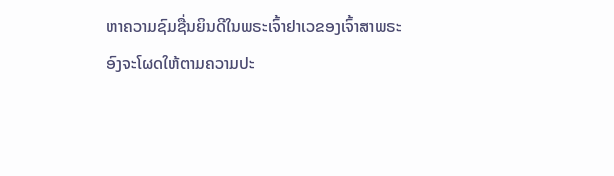ຫາຄວາມຊົມຊື່ນຍິນດີໃນພຣະເຈົ້າຢາເວຂອງເຈົ້າສາພຣະອົງຈະໂຜດໃຫ້ຕາມຄວາມປະ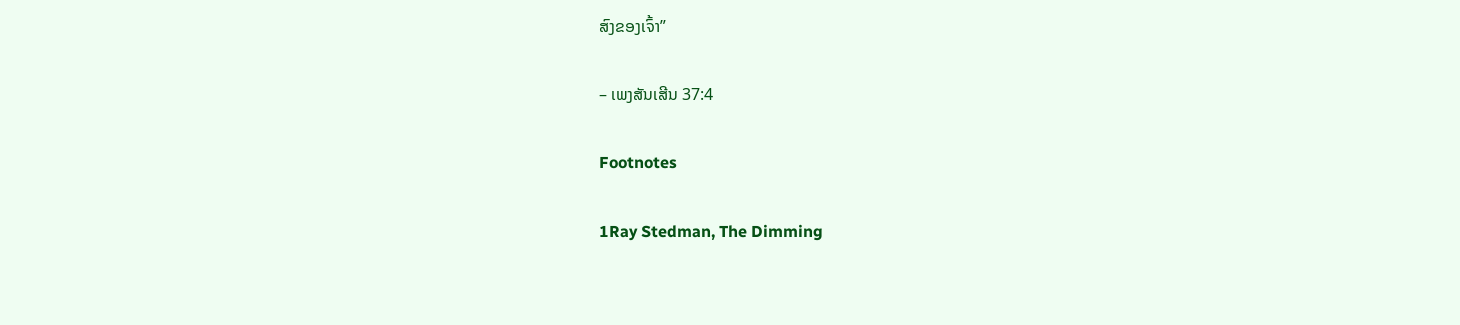ສົງຂອງເຈົ້າ”

– ເພງສັນເສີນ 37:4

Footnotes

1Ray Stedman, The Dimming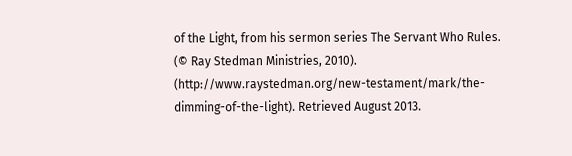of the Light, from his sermon series The Servant Who Rules. (© Ray Stedman Ministries, 2010). (http://www.raystedman.org/new-testament/mark/the-dimming-of-the-light). Retrieved August 2013.